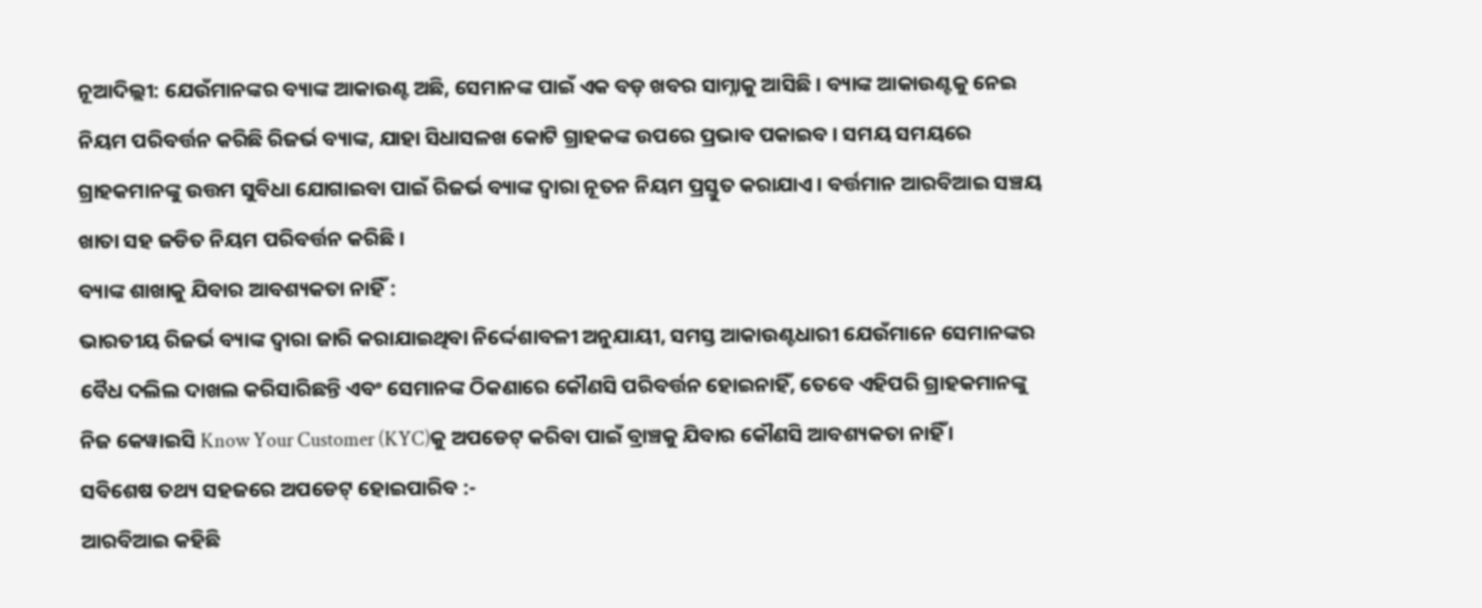ନୂଆଦିଲ୍ଲୀ: ଯେଉଁମାନଙ୍କର ବ୍ୟାଙ୍କ ଆକାଉଣ୍ଟ ଅଛି, ସେମାନଙ୍କ ପାଇଁ ଏକ ବଡ଼ ଖବର ସାମ୍ନାକୁ ଆସିଛି । ବ୍ୟାଙ୍କ ଆକାଉଣ୍ଟକୁ ନେଇ ନିୟମ ପରିବର୍ତ୍ତନ କରିଛି ରିଜର୍ଭ ବ୍ୟାଙ୍କ, ଯାହା ସିଧାସଳଖ କୋଟି ଗ୍ରାହକଙ୍କ ଉପରେ ପ୍ରଭାବ ପକାଇବ । ସମୟ ସମୟରେ ଗ୍ରାହକମାନଙ୍କୁ ଉତ୍ତମ ସୁବିଧା ଯୋଗାଇବା ପାଇଁ ରିଜର୍ଭ ବ୍ୟାଙ୍କ ଦ୍ୱାରା ନୂତନ ନିୟମ ପ୍ରସ୍ତୁତ କରାଯାଏ । ବର୍ତ୍ତମାନ ଆରବିଆଇ ସଞ୍ଚୟ ଖାତା ସହ ଜଡିତ ନିୟମ ପରିବର୍ତ୍ତନ କରିଛି ।
ବ୍ୟାଙ୍କ ଶାଖାକୁ ଯିବାର ଆବଶ୍ୟକତା ନାହିଁ :
ଭାରତୀୟ ରିଜର୍ଭ ବ୍ୟାଙ୍କ ଦ୍ୱାରା ଜାରି କରାଯାଇଥିବା ନିର୍ଦ୍ଦେଶାବଳୀ ଅନୁଯାୟୀ, ସମସ୍ତ ଆକାଉଣ୍ଟଧାରୀ ଯେଉଁମାନେ ସେମାନଙ୍କର ବୈଧ ଦଲିଲ ଦାଖଲ କରିସାରିଛନ୍ତି ଏବଂ ସେମାନଙ୍କ ଠିକଣାରେ କୌଣସି ପରିବର୍ତ୍ତନ ହୋଇନାହିଁ, ତେବେ ଏହିପରି ଗ୍ରାହକମାନଙ୍କୁ ନିଜ କେୱାଇସି Know Your Customer (KYC)କୁ ଅପଡେଟ୍ କରିବା ପାଇଁ ବ୍ରାଞ୍ଚକୁ ଯିବାର କୌଣସି ଆବଶ୍ୟକତା ନାହିଁ ।
ସବିଶେଷ ତଥ୍ୟ ସହଜରେ ଅପଡେଟ୍ ହୋଇପାରିବ :-
ଆରବିଆଇ କହିଛି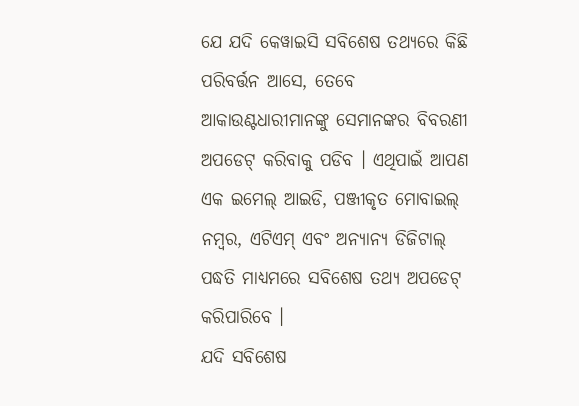ଯେ ଯଦି କେୱାଇସି ସବିଶେଷ ତଥ୍ୟରେ କିଛି ପରିବର୍ତ୍ତନ ଆସେ, ତେବେ ଆକାଉଣ୍ଟଧାରୀମାନଙ୍କୁ ସେମାନଙ୍କର ବିବରଣୀ ଅପଡେଟ୍ କରିବାକୁ ପଡିବ । ଏଥିପାଇଁ ଆପଣ ଏକ ଇମେଲ୍ ଆଇଡି, ପଞ୍ଜୀକୃତ ମୋବାଇଲ୍ ନମ୍ବର, ଏଟିଏମ୍ ଏବଂ ଅନ୍ୟାନ୍ୟ ଡିଜିଟାଲ୍ ପଦ୍ଧତି ମାଧ୍ୟମରେ ସବିଶେଷ ତଥ୍ୟ ଅପଡେଟ୍ କରିପାରିବେ ।
ଯଦି ସବିଶେଷ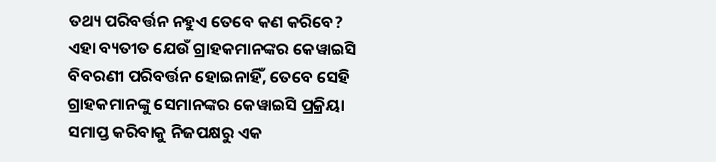ତଥ୍ୟ ପରିବର୍ତ୍ତନ ନହୁଏ ତେବେ କଣ କରିବେ?
ଏହା ବ୍ୟତୀତ ଯେଉଁ ଗ୍ରାହକମାନଙ୍କର କେୱାଇସି ବିବରଣୀ ପରିବର୍ତ୍ତନ ହୋଇନାହିଁ, ତେବେ ସେହି ଗ୍ରାହକମାନଙ୍କୁ ସେମାନଙ୍କର କେୱାଇସି ପ୍ରକ୍ରିୟା ସମାପ୍ତ କରିବାକୁ ନିଜପକ୍ଷରୁ ଏକ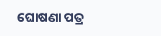ଘୋଷଣା ପତ୍ର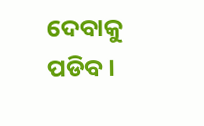ଦେବାକୁ ପଡିବ ।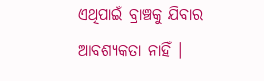ଏଥିପାଇଁ ବ୍ରାଞ୍ଚକୁ ଯିବାର ଆବଶ୍ୟକତା ନାହିଁ ।